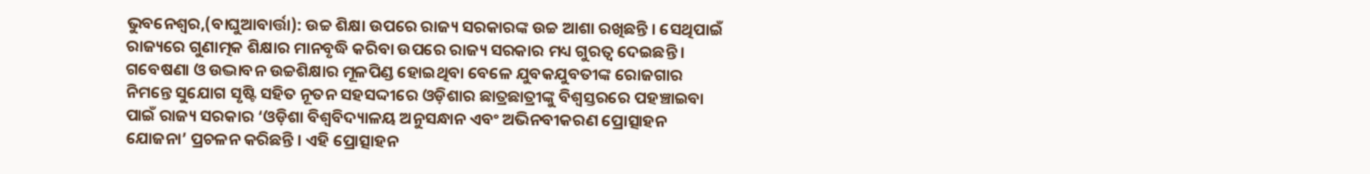ଭୁବନେଶ୍ୱର,(ବାଘୁଆବାର୍ତ୍ତା): ଉଚ୍ଚ ଶିକ୍ଷା ଉପରେ ରାଜ୍ୟ ସରକାରଙ୍କ ଉଚ୍ଚ ଆଶା ରଖିଛନ୍ତି । ସେଥିପାଇଁ ରାଜ୍ୟରେ ଗୁଣାତ୍ମକ ଶିକ୍ଷାର ମାନବୃଦ୍ଧି କରିବା ଉପରେ ରାଜ୍ୟ ସରକାର ମଧ୍ୟ ଗୁରତ୍ୱ ଦେଇଛନ୍ତି । ଗବେଷଣା ଓ ଉଦ୍ଭାବନ ଉଚ୍ଚଶିକ୍ଷାର ମୂଳପିଣ୍ଡ ହୋଇଥିବା ବେଳେ ଯୁବକଯୁବତୀଙ୍କ ରୋଜଗାର ନିମନ୍ତେ ସୁଯୋଗ ସୃଷ୍ଟି ସହିତ ନୂତନ ସହସଦ୍ଦୀରେ ଓଡ଼ିଶାର ଛାତ୍ରଛାତ୍ରୀଙ୍କୁ ବିଶ୍ୱସ୍ତରରେ ପହଞ୍ଚାଇବା ପାଇଁ ରାଜ୍ୟ ସରକାର ‘ଓଡ଼ିଶା ବିଶ୍ୱବିଦ୍ୟାଳୟ ଅନୁସନ୍ଧାନ ଏବଂ ଅଭିନବୀକରଣ ପ୍ରୋତ୍ସାହନ ଯୋଜନା’ ପ୍ରଚଳନ କରିଛନ୍ତି । ଏହି ପ୍ରୋତ୍ସାହନ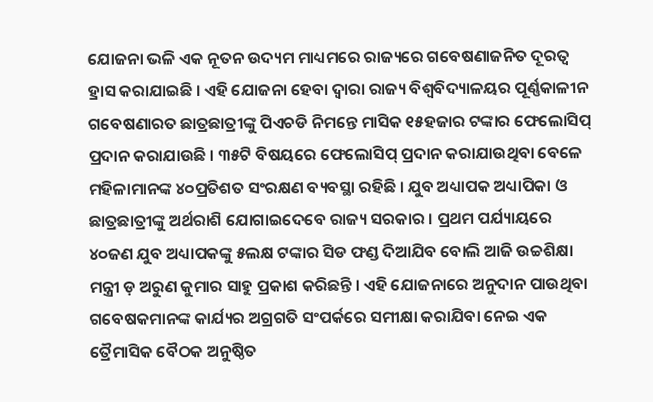ଯୋଜନା ଭଳି ଏକ ନୂତନ ଉଦ୍ୟମ ମାଧ୍ୟମରେ ରାଜ୍ୟରେ ଗବେଷଣାଜନିତ ଦୂରତ୍ୱ ହ୍ରାସ କରାଯାଇଛି । ଏହି ଯୋଜନା ହେବା ଦ୍ୱାରା ରାଜ୍ୟ ବିଶ୍ୱବିଦ୍ୟାଳୟର ପୂର୍ଣ୍ଣକାଳୀନ ଗବେଷଣାରତ ଛାତ୍ରଛାତ୍ରୀଙ୍କୁ ପିଏଚଡି ନିମନ୍ତେ ମାସିକ ୧୫ହଜାର ଟଙ୍କାର ଫେଲୋସିପ୍ ପ୍ରଦାନ କରାଯାଉଛି । ୩୫ଟି ବିଷୟରେ ଫେଲୋସିପ୍ ପ୍ରଦାନ କରାଯାଉଥିବା ବେଳେ ମହିଳାମାନଙ୍କ ୪୦ପ୍ରତିଶତ ସଂରକ୍ଷଣ ବ୍ୟବସ୍ଥା ରହିଛି । ଯୁବ ଅଧ୍ୟାପକ ଅଧ୍ୟାପିକା ଓ ଛାତ୍ରଛାତ୍ରୀଙ୍କୁ ଅର୍ଥରାଶି ଯୋଗାଇଦେବେ ରାଜ୍ୟ ସରକାର । ପ୍ରଥମ ପର୍ଯ୍ୟାୟରେ ୪୦ଜଣ ଯୁବ ଅଧ୍ୟାପକଙ୍କୁ ୫ଲକ୍ଷ ଟଙ୍କାର ସିଡ ଫଣ୍ଡ ଦିଆଯିବ ବୋଲି ଆଜି ଉଚ୍ଚଶିକ୍ଷା ମନ୍ତ୍ରୀ ଡ଼ ଅରୁଣ କୁମାର ସାହୁ ପ୍ରକାଶ କରିଛନ୍ତି । ଏହି ଯୋଜନାରେ ଅନୁଦାନ ପାଉଥିବା ଗବେଷକମାନଙ୍କ କାର୍ଯ୍ୟର ଅଗ୍ରଗତି ସଂପର୍କରେ ସମୀକ୍ଷା କରାଯିବା ନେଇ ଏକ ତ୍ରୈମାସିକ ବୈଠକ ଅନୁଷ୍ଠିତ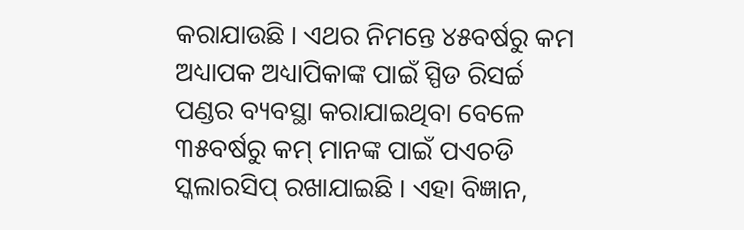କରାଯାଉଛି । ଏଥର ନିମନ୍ତେ ୪୫ବର୍ଷରୁ କମ ଅଧ୍ୟାପକ ଅଧ୍ୟାପିକାଙ୍କ ପାଇଁ ସ୍ପିଡ ରିସର୍ଚ୍ଚ ପଣ୍ଡର ବ୍ୟବସ୍ଥା କରାଯାଇଥିବା ବେଳେ ୩୫ବର୍ଷରୁ କମ୍ ମାନଙ୍କ ପାଇଁ ପଏଚଡି ସ୍କଲାରସିପ୍ ରଖାଯାଇଛି । ଏହା ବିଜ୍ଞାନ,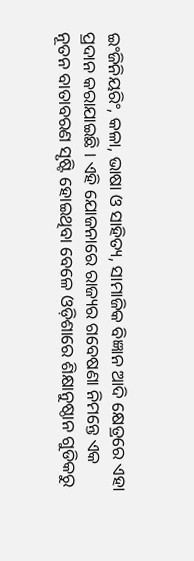ଇଂଜିନିୟରିଂ, କଳା, ଭାଷା ଓ ସାହିତ୍ୟ, ସାମାଜିକ ବିଜ୍ଞାନ ଆଦି କ୍ଷେତ୍ରରେ ଏହା ପ୍ରଦାନ କରାଯାଇଛି । ଏହି ଯୋଜନାରେ ରାଜ୍ୟର ଗବେଷଣା ନିମନ୍ତେ ଏକ ନୂତନ ବାତାବରଣ ସୃଷ୍ଟି ହୋଇଥିବା ବେଳେ ଓଡ଼ିଶାରେ ଶିକ୍ଷାନୁଷ୍ଠାନ ଗୁଡିକରୁ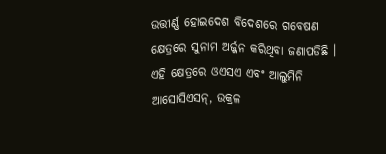ଉତ୍ତୀର୍ଣ୍ଣ ହୋଇଦେଶ ବିଦେଶରେ ଗବେଷଣ କ୍ଷେତ୍ରରେ ସୁନାମ ଅର୍ଜ୍ଜନ କରିଥିବା ଜଣାପଡିଛି । ଏହି କ୍ଷେତ୍ରରେ ଓଏସଏ ଏବଂ ଆଲୁମିନି ଆସୋସିଏସନ୍, ଉକ୍ରଳ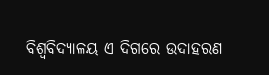ବିଶ୍ୱବିଦ୍ୟାଳୟ ଏ ଦିଗରେ ଉଦାହରଣ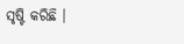ସୃଷ୍ଟି କରିଛି ।